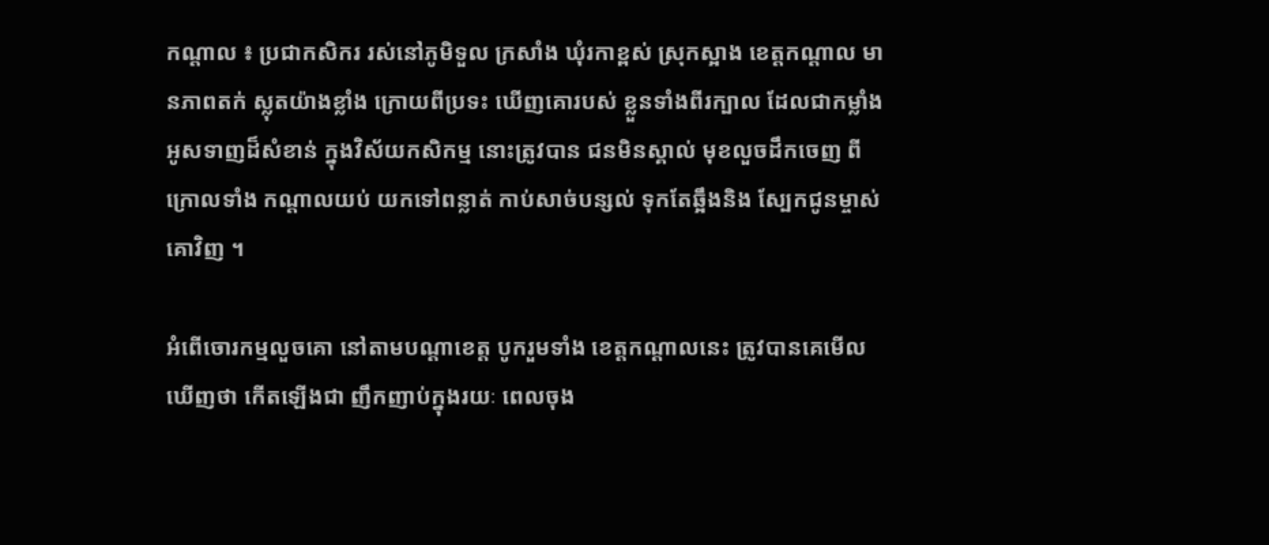កណ្ដាល ៖ ប្រជាកសិករ រស់នៅភូមិទួល ក្រសាំង ឃុំរកាខ្ពស់ ស្រុកស្អាង ខេត្ដកណ្ដាល មានភាពតក់ ស្លុតយ៉ាងខ្លាំង ក្រោយពីប្រទះ ឃើញគោរបស់ ខ្លួនទាំងពីរក្បាល ដែលជាកម្លាំង អូសទាញដ៏សំខាន់ ក្នុងវិស័យកសិកម្ម នោះត្រូវបាន ជនមិនស្គាល់ មុខលួចដឹកចេញ ពីក្រោលទាំង កណ្ដាលយប់ យកទៅពន្លាត់ កាប់សាច់បន្សល់ ទុកតែឆ្អឹងនិង ស្បែកជូនម្ចាស់ គោវិញ ។

អំពើចោរកម្មលួចគោ នៅតាមបណ្ដាខេត្ដ បូករួមទាំង ខេត្ដកណ្ដាលនេះ ត្រូវបានគេមើល ឃើញថា កើតឡើងជា ញឹកញាប់ក្នុងរយៈ ពេលចុង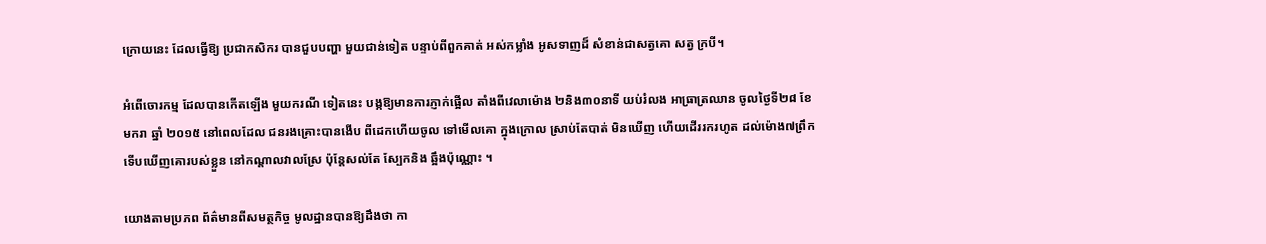ក្រោយនេះ ដែលធ្វើឱ្យ ប្រជាកសិករ បានជួបបញ្ហា មួយជាន់ទៀត បន្ទាប់ពីពួកគាត់ អស់កម្លាំង អូសទាញដ៏ សំខាន់ជាសត្វគោ សត្វ ក្របី។

អំពើចោរកម្ម ដែលបានកើតឡើង មួយករណី ទៀតនេះ បង្កឱ្យមានការភ្ញាក់ផ្អើល តាំងពីវេលាម៉ោង ២និង៣០នាទី យប់រំលង អាធ្រាត្រឈាន ចូលថ្ងៃទី២៨ ខែមករា ឆ្នាំ ២០១៥ នៅពេលដែល ជនរងគ្រោះបានងើប ពីដេកហើយចូល ទៅមើលគោ ក្នុងក្រោល ស្រាប់តែបាត់ មិនឃើញ ហើយដើររករហូត ដល់ម៉ោង៧ព្រឹក ទើបឃើញគោរបស់ខ្លួន នៅកណ្ដាលវាលស្រែ ប៉ុន្ដែសល់តែ ស្បែកនិង ឆ្អឹងប៉ុណ្ណោះ ។

យោងតាមប្រភព ព័ត៌មានពីសមត្ថកិច្ច មូលដ្ឋានបានឱ្យដឹងថា កា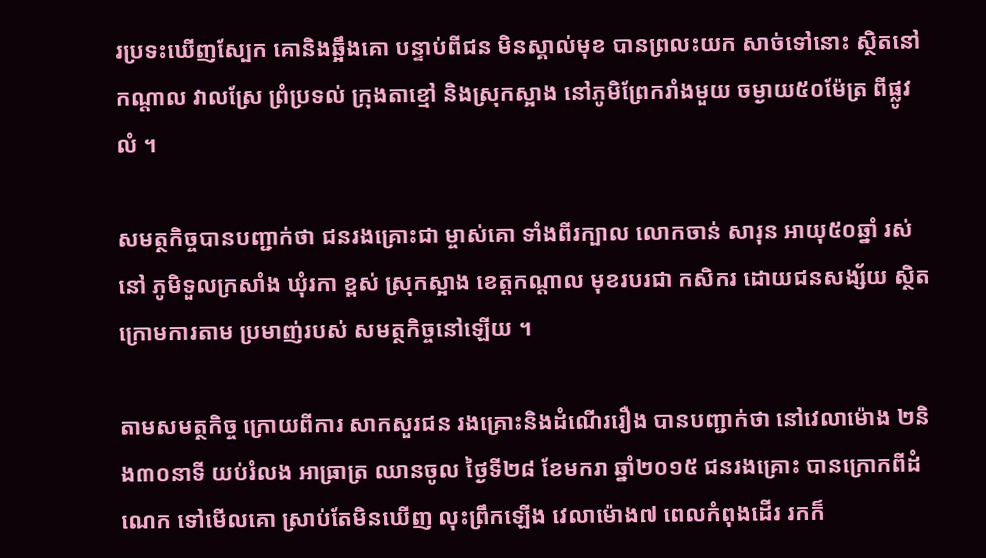រប្រទះឃើញស្បែក គោនិងឆ្អឹងគោ បន្ទាប់ពីជន មិនស្គាល់មុខ បានព្រលះយក សាច់ទៅនោះ ស្ថិតនៅកណ្ដាល វាលស្រែ ព្រំប្រទល់ ក្រុងតាខ្មៅ និងស្រុកស្អាង នៅភូមិព្រែករាំងមួយ ចម្ងាយ៥០ម៉ែត្រ ពីផ្លូវលំ ។

សមត្ថកិច្ចបានបញ្ជាក់ថា ជនរងគ្រោះជា ម្ចាស់គោ ទាំងពីរក្បាល លោកចាន់ សារុន អាយុ៥០ឆ្នាំ រស់នៅ ភូមិទួលក្រសាំង ឃុំរកា ខ្ពស់ ស្រុកស្អាង ខេត្ដកណ្ដាល មុខរបរជា កសិករ ដោយជនសង្ស័យ ស្ថិតក្រោមការតាម ប្រមាញ់របស់ សមត្ថកិច្ចនៅឡើយ ។

តាមសមត្ថកិច្ច ក្រោយពីការ សាកសួរជន រងគ្រោះនិងដំណើររឿង បានបញ្ជាក់ថា នៅវេលាម៉ោង ២និង៣០នាទី យប់រំលង អាធ្រាត្រ ឈានចូល ថ្ងៃទី២៨ ខែមករា ឆ្នាំ២០១៥ ជនរងគ្រោះ បានក្រោកពីដំណេក ទៅមើលគោ ស្រាប់តែមិនឃើញ លុះព្រឹកឡើង វេលាម៉ោង៧ ពេលកំពុងដើរ រកក៏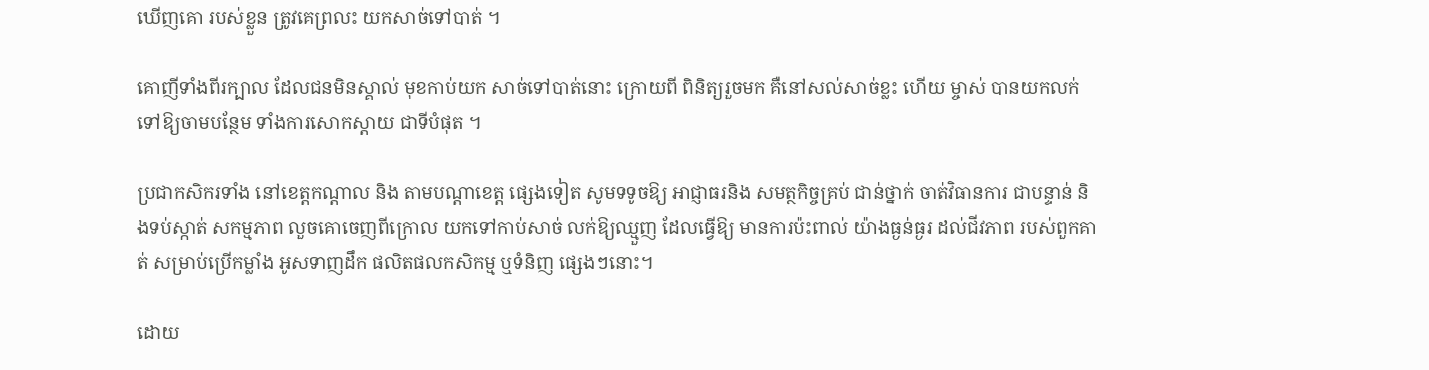ឃើញគោ របស់ខ្លួន ត្រូវគេព្រលះ យកសាច់ទៅបាត់ ។

គោញីទាំងពីរក្បាល ដែលជនមិនស្គាល់ មុខកាប់យក សាច់ទៅបាត់នោះ ក្រោយពី ពិនិត្យរួចមក គឺនៅសល់សាច់ខ្លះ ហើយ ម្ចាស់ បានយកលក់ ទៅឱ្យចាមបន្ថែម ទាំងការសោកស្ដាយ ជាទីបំផុត ។

ប្រជាកសិករទាំង នៅខេត្ដកណ្ដាល និង តាមបណ្ដាខេត្ដ ផ្សេងទៀត សូមទទូចឱ្យ អាជ្ញាធរនិង សមត្ថកិច្ចគ្រប់ ជាន់ថ្នាក់ ចាត់វិធានការ ជាបន្ទាន់ និងទប់ស្កាត់ សកម្មភាព លួចគោចេញពីក្រោល យកទៅកាប់សាច់ លក់ឱ្យឈ្មួញ ដែលធ្វើឱ្យ មានការប៉ះពាល់ យ៉ាងធ្ងន់ធ្ងរ ដល់ជីវភាព របស់ពួកគាត់ សម្រាប់ប្រើកម្លាំង អូសទាញដឹក ផលិតផលកសិកម្ម ឬទំនិញ ផ្សេងៗនោះ។

ដោយ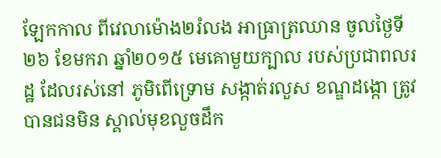ឡែកកាល ពីវេលាម៉ោង២រំលង អាធ្រាត្រឈាន ចូលថ្ងៃទី២៦ ខែមករា ឆ្នាំ២០១៥ មេគោមួយក្បាល របស់ប្រជាពលរដ្ឋ ដែលរស់នៅ ភូមិពើទ្រោម សង្កាត់រលួស ខណ្ឌដង្កោ ត្រូវបានជនមិន ស្គាល់មុខលួចដឹក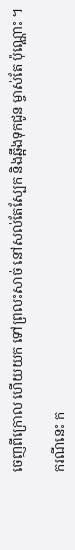ចេញពីក្រោល ហើយយក ទៅព្រលះសាច់ នៅសល់តែស្បែក និងឆ្អឹងទុកជូន ម្ចាស់តែ ប៉ុណ្ណោះ ។

ករណីនេះ ក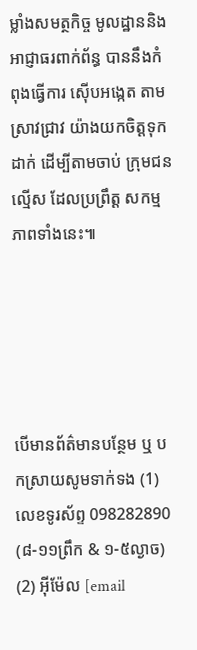ម្លាំងសមត្ថកិច្ច មូលដ្ឋាននិង អាជ្ញាធរពាក់ព័ន្ធ បាននឹងកំពុងធ្វើការ ស៊ើបអង្កេត តាមស្រាវជ្រាវ យ៉ាងយកចិត្ដទុកដាក់ ដើម្បីតាមចាប់ ក្រុមជនល្មើស ដែលប្រព្រឹត្ដ សកម្មភាពទាំងនេះ៕





បើមានព័ត៌មានបន្ថែម ឬ បកស្រាយសូមទាក់ទង (1) លេខទូរស័ព្ទ 098282890 (៨-១១ព្រឹក & ១-៥ល្ងាច) (2) អ៊ីម៉ែល [email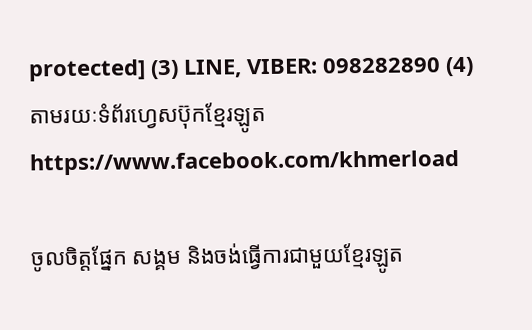protected] (3) LINE, VIBER: 098282890 (4) តាមរយៈទំព័រហ្វេសប៊ុកខ្មែរឡូត https://www.facebook.com/khmerload

ចូលចិត្តផ្នែក សង្គម និងចង់ធ្វើការជាមួយខ្មែរឡូត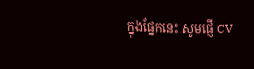ក្នុងផ្នែកនេះ សូមផ្ញើ CV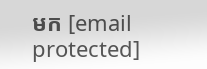មក [email protected]